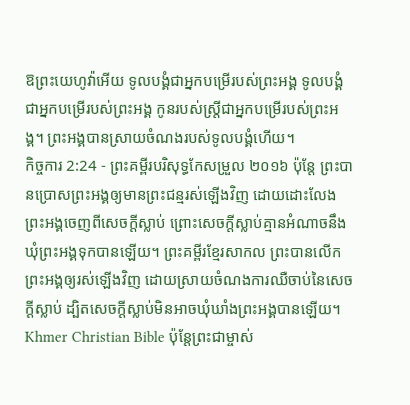ឱព្រះយេហូវ៉ាអើយ ទូលបង្គំជាអ្នកបម្រើរបស់ព្រះអង្គ ទូលបង្គំជាអ្នកបម្រើរបស់ព្រះអង្គ កូនរបស់ស្ត្រីជាអ្នកបម្រើរបស់ព្រះអង្គ។ ព្រះអង្គបានស្រាយចំណងរបស់ទូលបង្គំហើយ។
កិច្ចការ 2:24 - ព្រះគម្ពីរបរិសុទ្ធកែសម្រួល ២០១៦ ប៉ុន្តែ ព្រះបានប្រោសព្រះអង្គឲ្យមានព្រះជន្មរស់ឡើងវិញ ដោយដោះលែងព្រះអង្គចេញពីសេចក្តីស្លាប់ ព្រោះសេចក្តីស្លាប់គ្មានអំណាចនឹងឃុំព្រះអង្គទុកបានឡើយ។ ព្រះគម្ពីរខ្មែរសាកល ព្រះបានលើកព្រះអង្គឲ្យរស់ឡើងវិញ ដោយស្រាយចំណងការឈឺចាប់នៃសេចក្ដីស្លាប់ ដ្បិតសេចក្ដីស្លាប់មិនអាចឃុំឃាំងព្រះអង្គបានឡើយ។ Khmer Christian Bible ប៉ុន្ដែព្រះជាម្ចាស់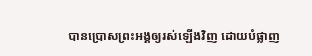បានប្រោសព្រះអង្គឲ្យរស់ឡើងវិញ ដោយបំផ្លាញ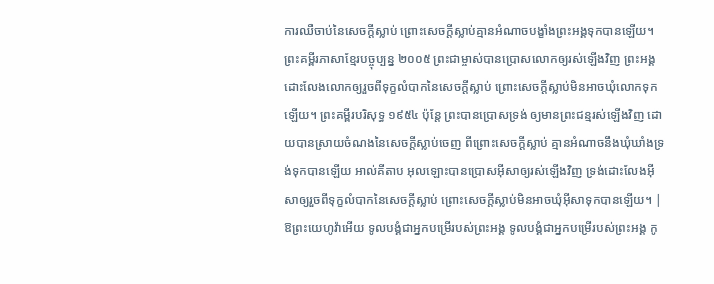ការឈឺចាប់នៃសេចក្ដីស្លាប់ ព្រោះសេចក្ដីស្លាប់គ្មានអំណាចបង្ខាំងព្រះអង្គទុកបានឡើយ។ ព្រះគម្ពីរភាសាខ្មែរបច្ចុប្បន្ន ២០០៥ ព្រះជាម្ចាស់បានប្រោសលោកឲ្យរស់ឡើងវិញ ព្រះអង្គដោះលែងលោកឲ្យរួចពីទុក្ខលំបាកនៃសេចក្ដីស្លាប់ ព្រោះសេចក្ដីស្លាប់មិនអាចឃុំលោកទុកឡើយ។ ព្រះគម្ពីរបរិសុទ្ធ ១៩៥៤ ប៉ុន្តែ ព្រះបានប្រោសទ្រង់ ឲ្យមានព្រះជន្មរស់ឡើងវិញ ដោយបានស្រាយចំណងនៃសេចក្ដីស្លាប់ចេញ ពីព្រោះសេចក្ដីស្លាប់ គ្មានអំណាចនឹងឃុំឃាំងទ្រង់ទុកបានឡើយ អាល់គីតាប អុលឡោះបានប្រោសអ៊ីសាឲ្យរស់ឡើងវិញ ទ្រង់ដោះលែងអ៊ីសាឲ្យរួចពីទុក្ខលំបាកនៃសេចក្ដីស្លាប់ ព្រោះសេចក្ដីស្លាប់មិនអាចឃុំអ៊ីសាទុកបានឡើយ។ |
ឱព្រះយេហូវ៉ាអើយ ទូលបង្គំជាអ្នកបម្រើរបស់ព្រះអង្គ ទូលបង្គំជាអ្នកបម្រើរបស់ព្រះអង្គ កូ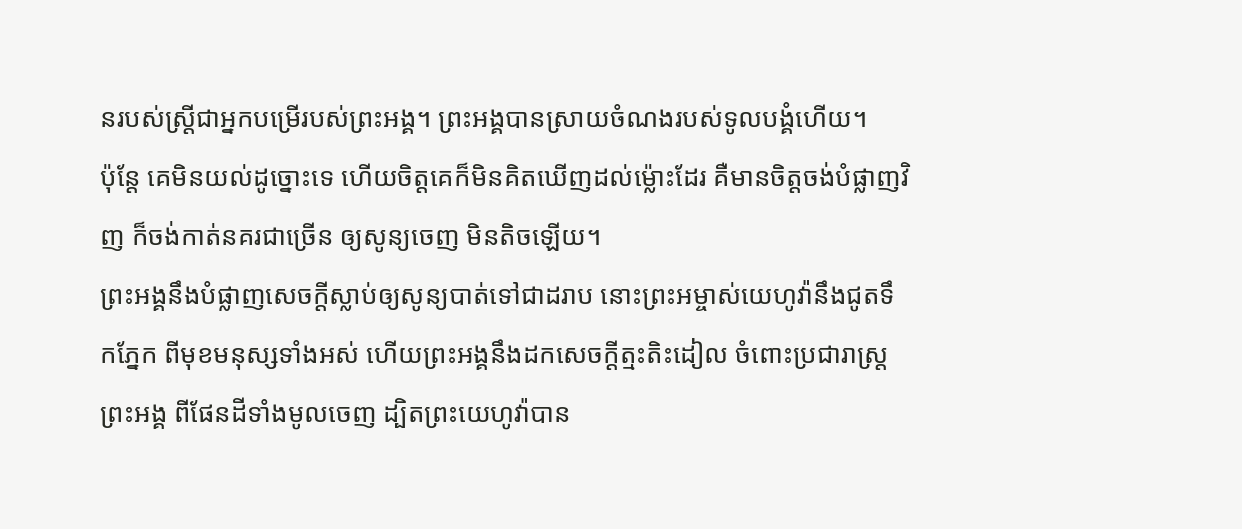នរបស់ស្ត្រីជាអ្នកបម្រើរបស់ព្រះអង្គ។ ព្រះអង្គបានស្រាយចំណងរបស់ទូលបង្គំហើយ។
ប៉ុន្តែ គេមិនយល់ដូច្នោះទេ ហើយចិត្តគេក៏មិនគិតឃើញដល់ម៉្លោះដែរ គឺមានចិត្តចង់បំផ្លាញវិញ ក៏ចង់កាត់នគរជាច្រើន ឲ្យសូន្យចេញ មិនតិចឡើយ។
ព្រះអង្គនឹងបំផ្លាញសេចក្ដីស្លាប់ឲ្យសូន្យបាត់ទៅជាដរាប នោះព្រះអម្ចាស់យេហូវ៉ានឹងជូតទឹកភ្នែក ពីមុខមនុស្សទាំងអស់ ហើយព្រះអង្គនឹងដកសេចក្ដីត្មះតិះដៀល ចំពោះប្រជារាស្ត្រព្រះអង្គ ពីផែនដីទាំងមូលចេញ ដ្បិតព្រះយេហូវ៉ាបាន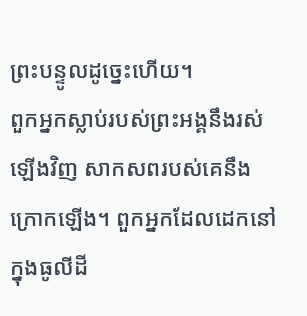ព្រះបន្ទូលដូច្នេះហើយ។
ពួកអ្នកស្លាប់របស់ព្រះអង្គនឹងរស់ឡើងវិញ សាកសពរបស់គេនឹងក្រោកឡើង។ ពួកអ្នកដែលដេកនៅក្នុងធូលីដី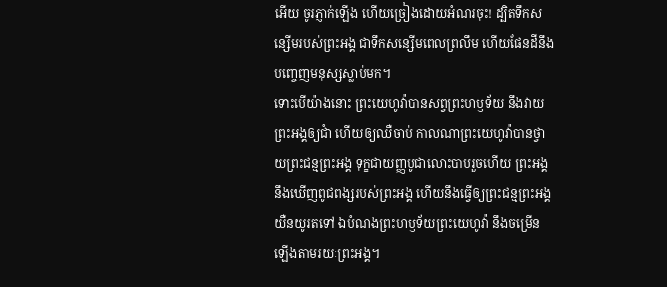អើយ ចូរភ្ញាក់ឡើង ហើយច្រៀងដោយអំណរចុះ! ដ្បិតទឹកសន្សើមរបស់ព្រះអង្គ ជាទឹកសន្សើមពេលព្រលឹម ហើយផែនដីនឹងបញ្ចេញមនុស្សស្លាប់មក។
ទោះបើយ៉ាងនោះ ព្រះយេហូវ៉ាបានសព្វព្រះហឫទ័យ នឹងវាយព្រះអង្គឲ្យជាំ ហើយឲ្យឈឺចាប់ កាលណាព្រះយេហូវ៉ាបានថ្វាយព្រះជន្មព្រះអង្គ ទុក្ខជាយញ្ញបូជាលោះបាបរួចហើយ ព្រះអង្គនឹងឃើញពូជពង្សរបស់ព្រះអង្គ ហើយនឹងធ្វើឲ្យព្រះជន្មព្រះអង្គយឺនយូរតទៅ ឯបំណងព្រះហឫទ័យព្រះយេហូវ៉ា នឹងចម្រើនឡើងតាមរយៈព្រះអង្គ។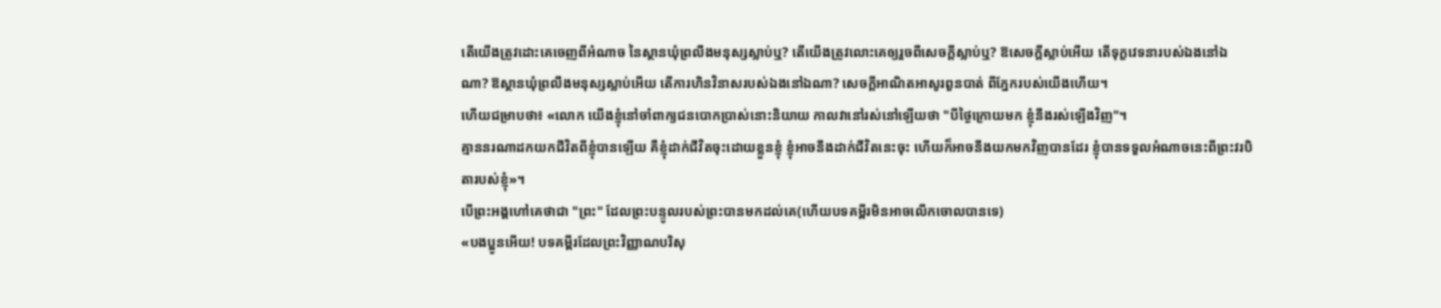តើយើងត្រូវដោះគេចេញពីអំណាច នៃស្ថានឃុំព្រលឹងមនុស្សស្លាប់ឬ? តើយើងត្រូវលោះគេឲ្យរួចពីសេចក្ដីស្លាប់ឬ? ឱសេចក្ដីស្លាប់អើយ តើទុក្ខវេទនារបស់ឯងនៅឯណា? ឱស្ថានឃុំព្រលឹងមនុស្សស្លាប់អើយ តើការហិនវិនាសរបស់ឯងនៅឯណា? សេចក្ដីអាណិតអាសូរពួនបាត់ ពីភ្នែករបស់យើងហើយ។
ហើយជម្រាបថា៖ «លោក យើងខ្ញុំនៅចាំពាក្យជនបោកប្រាស់នោះនិយាយ កាលវានៅរស់នៅឡើយថា "បីថ្ងៃក្រោយមក ខ្ញុំនឹងរស់ឡើងវិញ"។
គ្មាននរណាដកយកជីវិតពីខ្ញុំបានឡើយ គឺខ្ញុំដាក់ជីវិតចុះដោយខ្លួនខ្ញុំ ខ្ញុំអាចនឹងដាក់ជីវិតនេះចុះ ហើយក៏អាចនឹងយកមកវិញបានដែរ ខ្ញុំបានទទួលអំណាចនេះពីព្រះវរបិតារបស់ខ្ញុំ»។
បើព្រះអង្គហៅគេថាជា "ព្រះ" ដែលព្រះបន្ទូលរបស់ព្រះបានមកដល់គេ(ហើយបទគម្ពីរមិនអាចលើកចោលបានទេ)
«បងប្អូនអើយ! បទគម្ពីរដែលព្រះវិញ្ញាណបរិសុ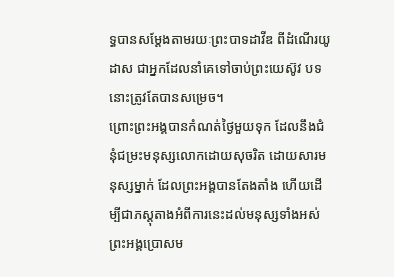ទ្ធបានសម្តែងតាមរយៈព្រះបាទដាវីឌ ពីដំណើរយូដាស ជាអ្នកដែលនាំគេទៅចាប់ព្រះយេស៊ូវ បទនោះត្រូវតែបានសម្រេច។
ព្រោះព្រះអង្គបានកំណត់ថ្ងៃមួយទុក ដែលនឹងជំនុំជម្រះមនុស្សលោកដោយសុចរិត ដោយសារមនុស្សម្នាក់ ដែលព្រះអង្គបានតែងតាំង ហើយដើម្បីជាភស្ដុតាងអំពីការនេះដល់មនុស្សទាំងអស់ ព្រះអង្គប្រោសម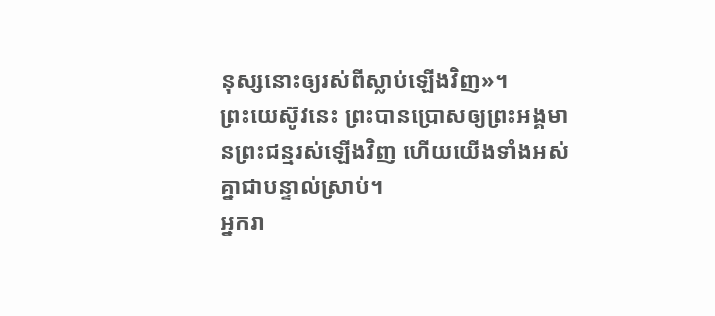នុស្សនោះឲ្យរស់ពីស្លាប់ឡើងវិញ»។
ព្រះយេស៊ូវនេះ ព្រះបានប្រោសឲ្យព្រះអង្គមានព្រះជន្មរស់ឡើងវិញ ហើយយើងទាំងអស់គ្នាជាបន្ទាល់ស្រាប់។
អ្នករា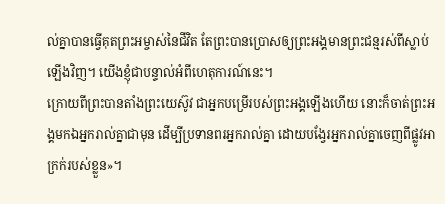ល់គ្នាបានធ្វើគុតព្រះអម្ចាស់នៃជីវិត តែព្រះបានប្រោសឲ្យព្រះអង្គមានព្រះជន្មរស់ពីស្លាប់ឡើងវិញ។ យើងខ្ញុំជាបន្ទាល់អំពីហេតុការណ៍នេះ។
ក្រោយពីព្រះបានតាំងព្រះយេស៊ូវ ជាអ្នកបម្រើរបស់ព្រះអង្គឡើងហើយ នោះក៏ចាត់ព្រះអង្គមកឯអ្នករាល់គ្នាជាមុន ដើម្បីប្រទានពរអ្នករាល់គ្នា ដោយបង្វែរអ្នករាល់គ្នាចេញពីផ្លូវអាក្រក់របស់ខ្លួន»។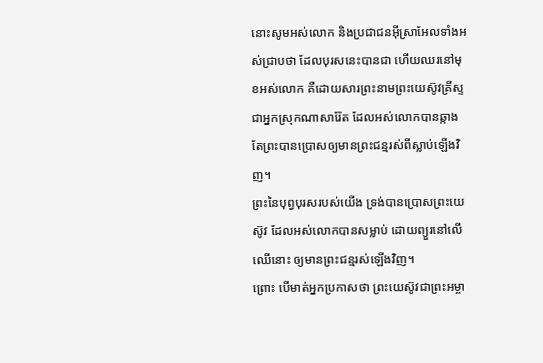នោះសូមអស់លោក និងប្រជាជនអ៊ីស្រាអែលទាំងអស់ជ្រាបថា ដែលបុរសនេះបានជា ហើយឈរនៅមុខអស់លោក គឺដោយសារព្រះនាមព្រះយេស៊ូវគ្រីស្ទ ជាអ្នកស្រុកណាសារ៉ែត ដែលអស់លោកបានឆ្កាង តែព្រះបានប្រោសឲ្យមានព្រះជន្មរស់ពីស្លាប់ឡើងវិញ។
ព្រះនៃបុព្វបុរសរបស់យើង ទ្រង់បានប្រោសព្រះយេស៊ូវ ដែលអស់លោកបានសម្លាប់ ដោយព្យួរនៅលើឈើនោះ ឲ្យមានព្រះជន្មរស់ឡើងវិញ។
ព្រោះ បើមាត់អ្នកប្រកាសថា ព្រះយេស៊ូវជាព្រះអម្ចា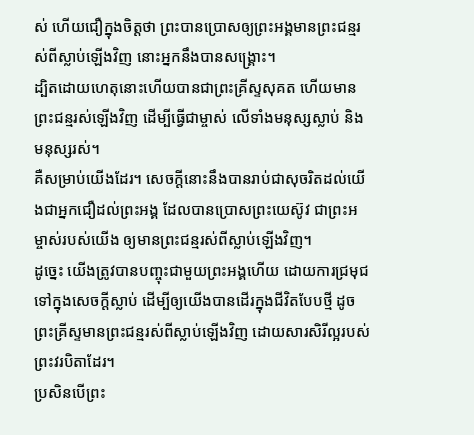ស់ ហើយជឿក្នុងចិត្តថា ព្រះបានប្រោសឲ្យព្រះអង្គមានព្រះជន្មរស់ពីស្លាប់ឡើងវិញ នោះអ្នកនឹងបានសង្គ្រោះ។
ដ្បិតដោយហេតុនោះហើយបានជាព្រះគ្រីស្ទសុគត ហើយមានព្រះជន្មរស់ឡើងវិញ ដើម្បីធ្វើជាម្ចាស់ លើទាំងមនុស្សស្លាប់ និងមនុស្សរស់។
គឺសម្រាប់យើងដែរ។ សេចក្តីនោះនឹងបានរាប់ជាសុចរិតដល់យើងជាអ្នកជឿដល់ព្រះអង្គ ដែលបានប្រោសព្រះយេស៊ូវ ជាព្រះអម្ចាស់របស់យើង ឲ្យមានព្រះជន្មរស់ពីស្លាប់ឡើងវិញ។
ដូច្នេះ យើងត្រូវបានបញ្ចុះជាមួយព្រះអង្គហើយ ដោយការជ្រមុជទៅក្នុងសេចក្តីស្លាប់ ដើម្បីឲ្យយើងបានដើរក្នុងជីវិតបែបថ្មី ដូចព្រះគ្រីស្ទមានព្រះជន្មរស់ពីស្លាប់ឡើងវិញ ដោយសារសិរីល្អរបស់ព្រះវរបិតាដែរ។
ប្រសិនបើព្រះ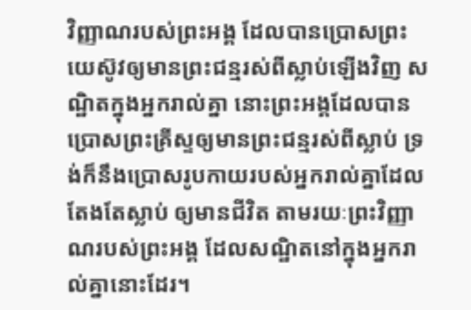វិញ្ញាណរបស់ព្រះអង្គ ដែលបានប្រោសព្រះយេស៊ូវឲ្យមានព្រះជន្មរស់ពីស្លាប់ឡើងវិញ សណ្ឋិតក្នុងអ្នករាល់គ្នា នោះព្រះអង្គដែលបានប្រោសព្រះគ្រីស្ទឲ្យមានព្រះជន្មរស់ពីស្លាប់ ទ្រង់ក៏នឹងប្រោសរូបកាយរបស់អ្នករាល់គ្នាដែលតែងតែស្លាប់ ឲ្យមានជីវិត តាមរយៈព្រះវិញ្ញាណរបស់ព្រះអង្គ ដែលសណ្ឋិតនៅក្នុងអ្នករាល់គ្នានោះដែរ។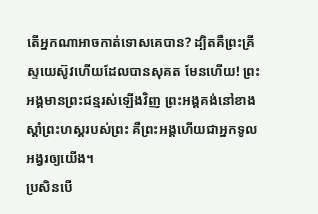តើអ្នកណាអាចកាត់ទោសគេបាន? ដ្បិតគឺព្រះគ្រីស្ទយេស៊ូវហើយដែលបានសុគត មែនហើយ! ព្រះអង្គមានព្រះជន្មរស់ឡើងវិញ ព្រះអង្គគង់នៅខាងស្តាំព្រះហស្តរបស់ព្រះ គឺព្រះអង្គហើយជាអ្នកទូលអង្វរឲ្យយើង។
ប្រសិនបើ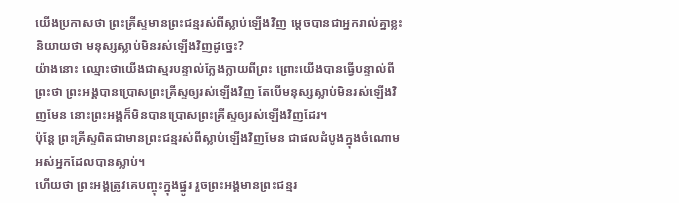យើងប្រកាសថា ព្រះគ្រីស្ទមានព្រះជន្មរស់ពីស្លាប់ឡើងវិញ ម្តេចបានជាអ្នករាល់គ្នាខ្លះនិយាយថា មនុស្សស្លាប់មិនរស់ឡើងវិញដូច្នេះ?
យ៉ាងនោះ ឈ្មោះថាយើងជាស្មរបន្ទាល់ក្លែងក្លាយពីព្រះ ព្រោះយើងបានធ្វើបន្ទាល់ពីព្រះថា ព្រះអង្គបានប្រោសព្រះគ្រីស្ទឲ្យរស់ឡើងវិញ តែបើមនុស្សស្លាប់មិនរស់ឡើងវិញមែន នោះព្រះអង្គក៏មិនបានប្រោសព្រះគ្រីស្ទឲ្យរស់ឡើងវិញដែរ។
ប៉ុន្តែ ព្រះគ្រីស្ទពិតជាមានព្រះជន្មរស់ពីស្លាប់ឡើងវិញមែន ជាផលដំបូងក្នុងចំណោមអស់អ្នកដែលបានស្លាប់។
ហើយថា ព្រះអង្គត្រូវគេបញ្ចុះក្នុងផ្នូរ រួចព្រះអង្គមានព្រះជន្មរ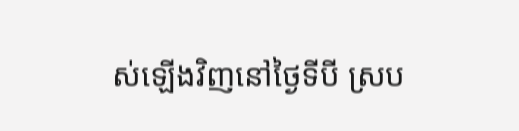ស់ឡើងវិញនៅថ្ងៃទីបី ស្រប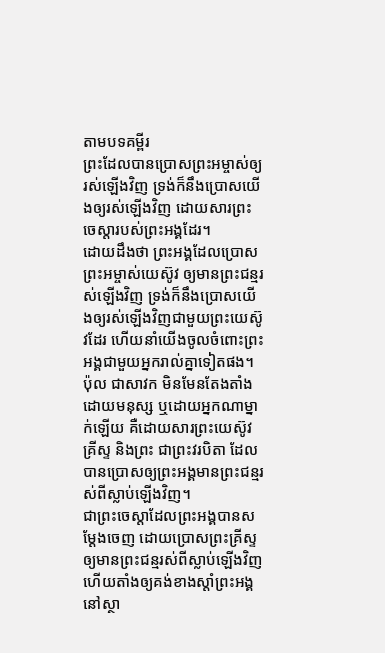តាមបទគម្ពីរ
ព្រះដែលបានប្រោសព្រះអម្ចាស់ឲ្យរស់ឡើងវិញ ទ្រង់ក៏នឹងប្រោសយើងឲ្យរស់ឡើងវិញ ដោយសារព្រះចេស្តារបស់ព្រះអង្គដែរ។
ដោយដឹងថា ព្រះអង្គដែលប្រោសព្រះអម្ចាស់យេស៊ូវ ឲ្យមានព្រះជន្មរស់ឡើងវិញ ទ្រង់ក៏នឹងប្រោសយើងឲ្យរស់ឡើងវិញជាមួយព្រះយេស៊ូវដែរ ហើយនាំយើងចូលចំពោះព្រះអង្គជាមួយអ្នករាល់គ្នាទៀតផង។
ប៉ុល ជាសាវក មិនមែនតែងតាំងដោយមនុស្ស ឬដោយអ្នកណាម្នាក់ឡើយ គឺដោយសារព្រះយេស៊ូវគ្រីស្ទ និងព្រះ ជាព្រះវរបិតា ដែលបានប្រោសឲ្យព្រះអង្គមានព្រះជន្មរស់ពីស្លាប់ឡើងវិញ។
ជាព្រះចេស្តាដែលព្រះអង្គបានសម្ដែងចេញ ដោយប្រោសព្រះគ្រីស្ទឲ្យមានព្រះជន្មរស់ពីស្លាប់ឡើងវិញ ហើយតាំងឲ្យគង់ខាងស្តាំព្រះអង្គនៅស្ថា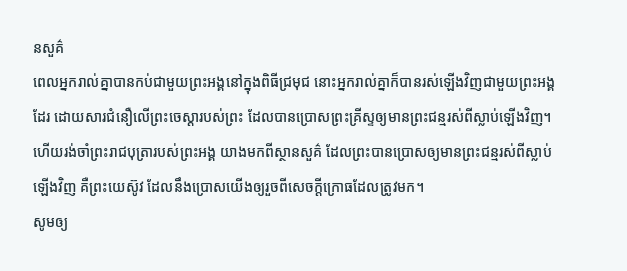នសួគ៌
ពេលអ្នករាល់គ្នាបានកប់ជាមួយព្រះអង្គនៅក្នុងពិធីជ្រមុជ នោះអ្នករាល់គ្នាក៏បានរស់ឡើងវិញជាមួយព្រះអង្គដែរ ដោយសារជំនឿលើព្រះចេស្ដារបស់ព្រះ ដែលបានប្រោសព្រះគ្រីស្ទឲ្យមានព្រះជន្មរស់ពីស្លាប់ឡើងវិញ។
ហើយរង់ចាំព្រះរាជបុត្រារបស់ព្រះអង្គ យាងមកពីស្ថានសួគ៌ ដែលព្រះបានប្រោសឲ្យមានព្រះជន្មរស់ពីស្លាប់ឡើងវិញ គឺព្រះយេស៊ូវ ដែលនឹងប្រោសយើងឲ្យរួចពីសេចក្ដីក្រោធដែលត្រូវមក។
សូមឲ្យ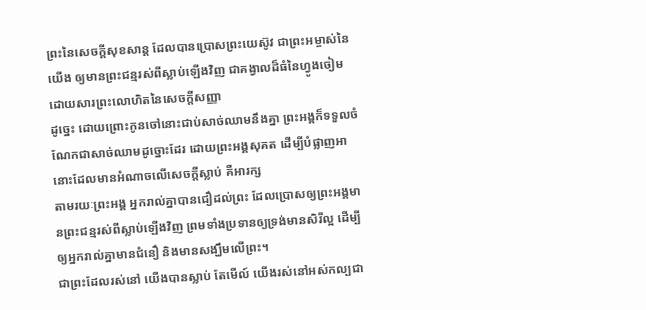ព្រះនៃសេចក្តីសុខសាន្ត ដែលបានប្រោសព្រះយេស៊ូវ ជាព្រះអម្ចាស់នៃយើង ឲ្យមានព្រះជន្មរស់ពីស្លាប់ឡើងវិញ ជាគង្វាលដ៏ធំនៃហ្វូងចៀម ដោយសារព្រះលោហិតនៃសេចក្ដីសញ្ញា
ដូច្នេះ ដោយព្រោះកូនចៅនោះជាប់សាច់ឈាមនឹងគ្នា ព្រះអង្គក៏ទទួលចំណែកជាសាច់ឈាមដូច្នោះដែរ ដោយព្រះអង្គសុគត ដើម្បីបំផ្លាញអានោះដែលមានអំណាចលើសេចក្តីស្លាប់ គឺអារក្ស
តាមរយៈព្រះអង្គ អ្នករាល់គ្នាបានជឿដល់ព្រះ ដែលប្រោសឲ្យព្រះអង្គមានព្រះជន្មរស់ពីស្លាប់ឡើងវិញ ព្រមទាំងប្រទានឲ្យទ្រង់មានសិរីល្អ ដើម្បីឲ្យអ្នករាល់គ្នាមានជំនឿ និងមានសង្ឃឹមលើព្រះ។
ជាព្រះដែលរស់នៅ យើងបានស្លាប់ តែមើល៍ យើងរស់នៅអស់កល្បជា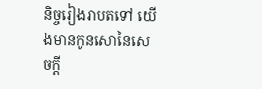និច្ចរៀងរាបតទៅ យើងមានកូនសោនៃសេចក្ដី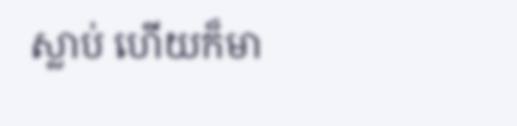ស្លាប់ ហើយក៏មា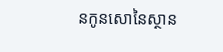នកូនសោនៃស្ថាន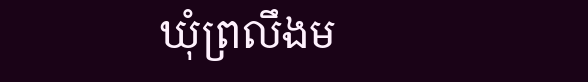ឃុំព្រលឹងម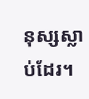នុស្សស្លាប់ដែរ។